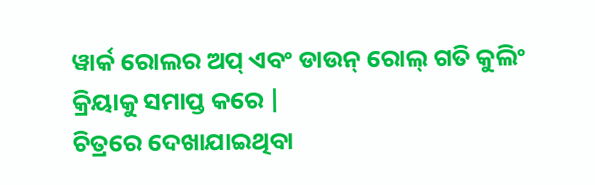ୱାର୍କ ରୋଲର ଅପ୍ ଏବଂ ଡାଉନ୍ ରୋଲ୍ ଗତି କୁଲିଂ କ୍ରିୟାକୁ ସମାପ୍ତ କରେ |
ଚିତ୍ରରେ ଦେଖାଯାଇଥିବା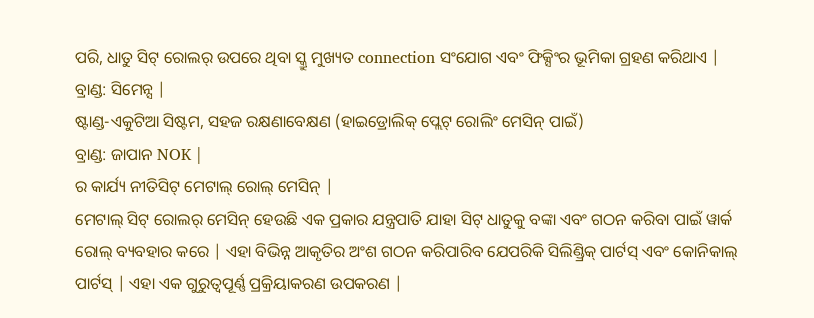ପରି, ଧାତୁ ସିଟ୍ ରୋଲର୍ ଉପରେ ଥିବା ସ୍କ୍ରୁ ମୁଖ୍ୟତ connection ସଂଯୋଗ ଏବଂ ଫିକ୍ସିଂର ଭୂମିକା ଗ୍ରହଣ କରିଥାଏ |
ବ୍ରାଣ୍ଡ: ସିମେନ୍ସ |
ଷ୍ଟାଣ୍ଡ-ଏକୁଟିଆ ସିଷ୍ଟମ, ସହଜ ରକ୍ଷଣାବେକ୍ଷଣ (ହାଇଡ୍ରୋଲିକ୍ ପ୍ଲେଟ୍ ରୋଲିଂ ମେସିନ୍ ପାଇଁ)
ବ୍ରାଣ୍ଡ: ଜାପାନ NOK |
ର କାର୍ଯ୍ୟ ନୀତିସିଟ୍ ମେଟାଲ୍ ରୋଲ୍ ମେସିନ୍ |
ମେଟାଲ୍ ସିଟ୍ ରୋଲର୍ ମେସିନ୍ ହେଉଛି ଏକ ପ୍ରକାର ଯନ୍ତ୍ରପାତି ଯାହା ସିଟ୍ ଧାତୁକୁ ବଙ୍କା ଏବଂ ଗଠନ କରିବା ପାଇଁ ୱାର୍କ ରୋଲ୍ ବ୍ୟବହାର କରେ | ଏହା ବିଭିନ୍ନ ଆକୃତିର ଅଂଶ ଗଠନ କରିପାରିବ ଯେପରିକି ସିଲିଣ୍ଡ୍ରିକ୍ ପାର୍ଟସ୍ ଏବଂ କୋନିକାଲ୍ ପାର୍ଟସ୍ | ଏହା ଏକ ଗୁରୁତ୍ୱପୂର୍ଣ୍ଣ ପ୍ରକ୍ରିୟାକରଣ ଉପକରଣ |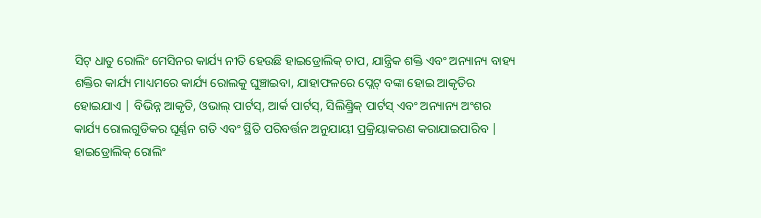ସିଟ୍ ଧାତୁ ରୋଲିଂ ମେସିନର କାର୍ଯ୍ୟ ନୀତି ହେଉଛି ହାଇଡ୍ରୋଲିକ୍ ଚାପ, ଯାନ୍ତ୍ରିକ ଶକ୍ତି ଏବଂ ଅନ୍ୟାନ୍ୟ ବାହ୍ୟ ଶକ୍ତିର କାର୍ଯ୍ୟ ମାଧ୍ୟମରେ କାର୍ଯ୍ୟ ରୋଲକୁ ଘୁଞ୍ଚାଇବା, ଯାହାଫଳରେ ପ୍ଲେଟ୍ ବଙ୍କା ହୋଇ ଆକୃତିର ହୋଇଯାଏ | ବିଭିନ୍ନ ଆକୃତି, ଓଭାଲ୍ ପାର୍ଟସ୍, ଆର୍କ ପାର୍ଟସ୍, ସିଲିଣ୍ଡ୍ରିକ୍ ପାର୍ଟସ୍ ଏବଂ ଅନ୍ୟାନ୍ୟ ଅଂଶର କାର୍ଯ୍ୟ ରୋଲଗୁଡିକର ଘୂର୍ଣ୍ଣନ ଗତି ଏବଂ ସ୍ଥିତି ପରିବର୍ତ୍ତନ ଅନୁଯାୟୀ ପ୍ରକ୍ରିୟାକରଣ କରାଯାଇପାରିବ |
ହାଇଡ୍ରୋଲିକ୍ ରୋଲିଂ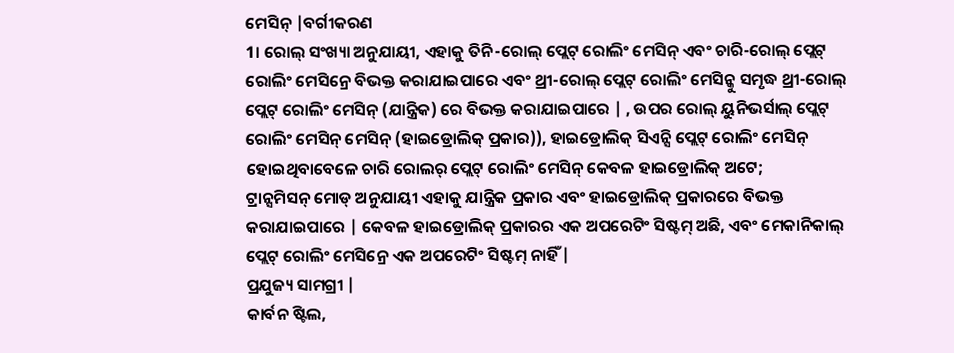ମେସିନ୍ |ବର୍ଗୀକରଣ
1। ରୋଲ୍ ସଂଖ୍ୟା ଅନୁଯାୟୀ, ଏହାକୁ ତିନି-ରୋଲ୍ ପ୍ଲେଟ୍ ରୋଲିଂ ମେସିନ୍ ଏବଂ ଚାରି-ରୋଲ୍ ପ୍ଲେଟ୍ ରୋଲିଂ ମେସିନ୍ରେ ବିଭକ୍ତ କରାଯାଇପାରେ ଏବଂ ଥ୍ରୀ-ରୋଲ୍ ପ୍ଲେଟ୍ ରୋଲିଂ ମେସିନ୍କୁ ସମୃଦ୍ଧ ଥ୍ରୀ-ରୋଲ୍ ପ୍ଲେଟ୍ ରୋଲିଂ ମେସିନ୍ (ଯାନ୍ତ୍ରିକ) ରେ ବିଭକ୍ତ କରାଯାଇପାରେ | , ଉପର ରୋଲ୍ ୟୁନିଭର୍ସାଲ୍ ପ୍ଲେଟ୍ ରୋଲିଂ ମେସିନ୍ ମେସିନ୍ (ହାଇଡ୍ରୋଲିକ୍ ପ୍ରକାର)), ହାଇଡ୍ରୋଲିକ୍ ସିଏନ୍ସି ପ୍ଲେଟ୍ ରୋଲିଂ ମେସିନ୍ ହୋଇଥିବାବେଳେ ଚାରି ରୋଲର୍ ପ୍ଲେଟ୍ ରୋଲିଂ ମେସିନ୍ କେବଳ ହାଇଡ୍ରୋଲିକ୍ ଅଟେ;
ଟ୍ରାନ୍ସମିସନ୍ ମୋଡ୍ ଅନୁଯାୟୀ ଏହାକୁ ଯାନ୍ତ୍ରିକ ପ୍ରକାର ଏବଂ ହାଇଡ୍ରୋଲିକ୍ ପ୍ରକାରରେ ବିଭକ୍ତ କରାଯାଇପାରେ | କେବଳ ହାଇଡ୍ରୋଲିକ୍ ପ୍ରକାରର ଏକ ଅପରେଟିଂ ସିଷ୍ଟମ୍ ଅଛି, ଏବଂ ମେକାନିକାଲ୍ ପ୍ଲେଟ୍ ରୋଲିଂ ମେସିନ୍ରେ ଏକ ଅପରେଟିଂ ସିଷ୍ଟମ୍ ନାହିଁ |
ପ୍ରଯୁଜ୍ୟ ସାମଗ୍ରୀ |
କାର୍ବନ ଷ୍ଟିଲ,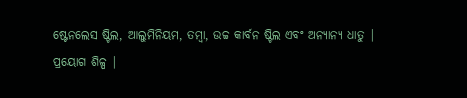ଷ୍ଟେନଲେସ ଷ୍ଟିଲ, ଆଲୁମିନିୟମ, ତମ୍ବା, ଉଚ୍ଚ କାର୍ବନ ଷ୍ଟିଲ ଏବଂ ଅନ୍ୟାନ୍ୟ ଧାତୁ |
ପ୍ରୟୋଗ ଶିଳ୍ପ |